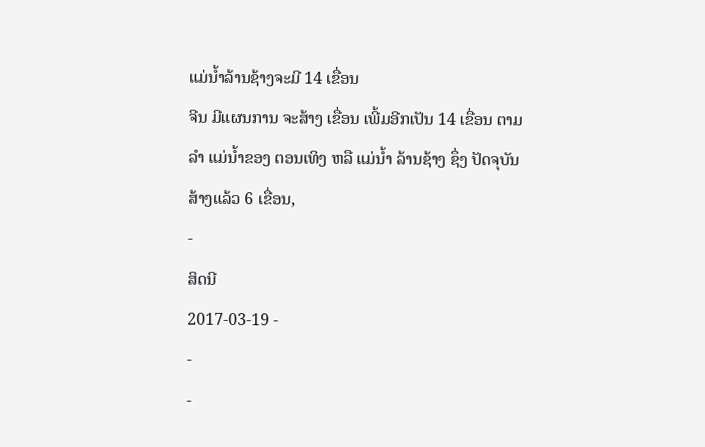ແມ່ນ້ຳລ້ານຊ້າງຈະມີ 14 ເຂື່ອນ
ຈີນ ມີແຜນການ ຈະສ້າງ ເຂື່ອນ ເພີ້ມອີກເປັນ 14 ເຂື່ອນ ຕາມລຳ ແມ່ນ້ຳຂອງ ຕອນເທິງ ຫລື ແມ່ນ້ຳ ລ້ານຊ້າງ ຊຶ່ງ ປັດຈຸບັນ ສ້າງແລ້ວ 6 ເຂື່ອນ,
-
ສິດນີ
2017-03-19 -
-
-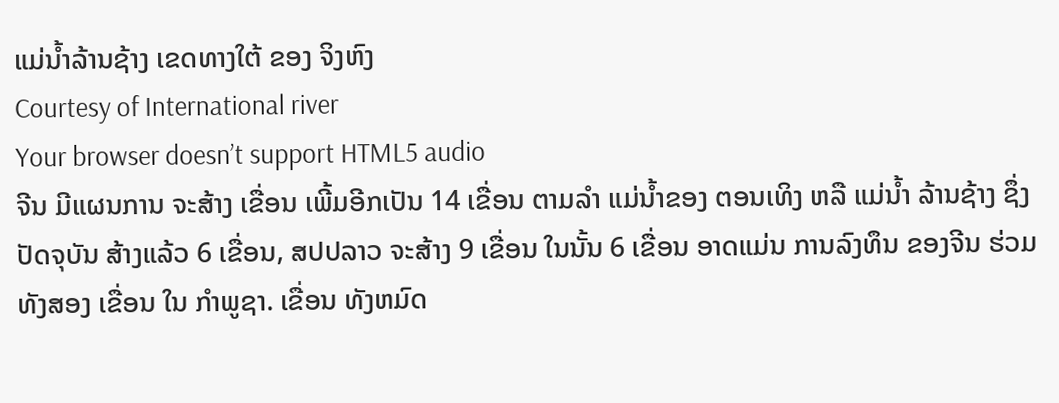ແມ່ນໍ້າລ້ານຊ້າງ ເຂດທາງໃຕ້ ຂອງ ຈິງຫົງ
Courtesy of International river
Your browser doesn’t support HTML5 audio
ຈີນ ມີແຜນການ ຈະສ້າງ ເຂື່ອນ ເພີ້ມອີກເປັນ 14 ເຂື່ອນ ຕາມລຳ ແມ່ນ້ຳຂອງ ຕອນເທິງ ຫລື ແມ່ນ້ຳ ລ້ານຊ້າງ ຊຶ່ງ ປັດຈຸບັນ ສ້າງແລ້ວ 6 ເຂື່ອນ, ສປປລາວ ຈະສ້າງ 9 ເຂື່ອນ ໃນນັ້ນ 6 ເຂື່ອນ ອາດແມ່ນ ການລົງທຶນ ຂອງຈີນ ຮ່ວມທັງສອງ ເຂື່ອນ ໃນ ກຳພູຊາ. ເຂື່ອນ ທັງຫມົດ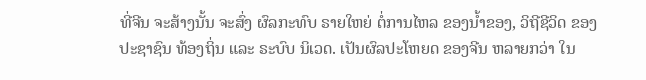ທີ່ຈີນ ຈະສ້າງນັ້ນ ຈະສົ່ງ ຜົລກະທົບ ຣາຍໃຫຍ່ ຕໍ່ການໄຫລ ຂອງນ້ຳຂອງ, ວິຖີຊີວິດ ຂອງ ປະຊາຊົນ ທ້ອງຖິ່ນ ແລະ ຣະບົບ ນິເວດ. ເປັນຜົລປະໂຫຍດ ຂອງຈີນ ຫລາຍກວ່າ ໃນ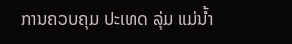ການຄວບຄຸມ ປະເທດ ລຸ່ມ ແມ່ນ້ຳ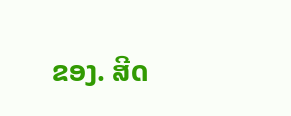ຂອງ. ສີດ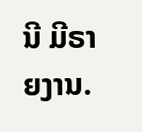ນີ ມີຣາຍງານ.